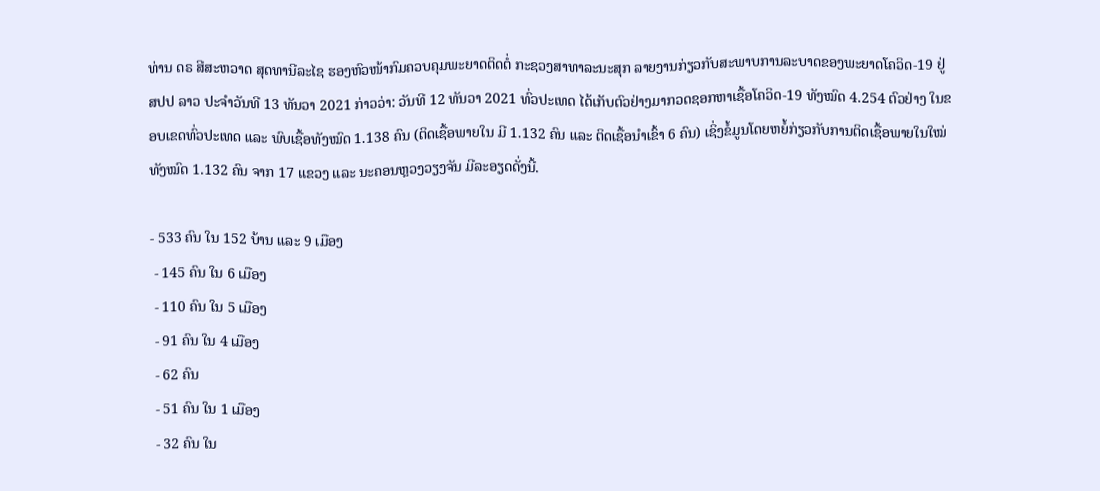ທ່ານ ດຣ ສີສະຫວາດ ສຸດທານີລະໄຊ ຮອງຫົວໜ້າກົມຄວບຄຸມພະຍາດຕິດຕໍ່ ກະຊວງສາທາລະນະສຸກ ລາຍງານກ່ຽວກັບສະພາບການລະບາດຂອງພະຍາດໂຄວິດ-19 ຢູ່ ສປປ ລາວ ປະຈໍາວັນທີ 13 ທັນວາ 2021 ກ່າວວ່າ: ວັນທີ 12 ທັນວາ 2021 ທົ່ວປະເທດ ໄດ້ເກັບຕົວຢ່າງມາກວດຊອກຫາເຊື້ອໂຄວິດ-19 ທັງໝົດ 4.254 ຕົວຢ່າງ ໃນຂອບເຂດທົ່ວປະເທດ ແລະ ພົບເຊື້ອທັງໝົດ 1.138 ຄົນ (ຕິດເຊື້ອພາຍໃນ ມີ 1.132 ຄົນ ແລະ ຕິດເຊື້ອນໍາເຂົ້າ 6 ຄົນ) ເຊິ່ງຂໍ້ມູນໂດຍຫຍໍ້ກ່ຽວກັບການຕິດເຊື້ອພາຍໃນໃໝ່ທັງໝົດ 1.132 ຄົນ ຈາກ 17 ແຂວງ ແລະ ນະຄອນຫຼວງວຽງຈັນ ມີລະອຽດດັ່ງນີ້.

- 533 ຄົນ ໃນ 152 ບ້ານ ແລະ 9 ເມືອງ
 - 145 ຄົນ ໃນ 6 ເມືອງ
 - 110 ຄົນ ໃນ 5 ເມືອງ
 - 91 ຄົນ ໃນ 4 ເມືອງ
 - 62 ຄົນ
 - 51 ຄົນ ໃນ 1 ເມືອງ
 - 32 ຄົນ ໃນ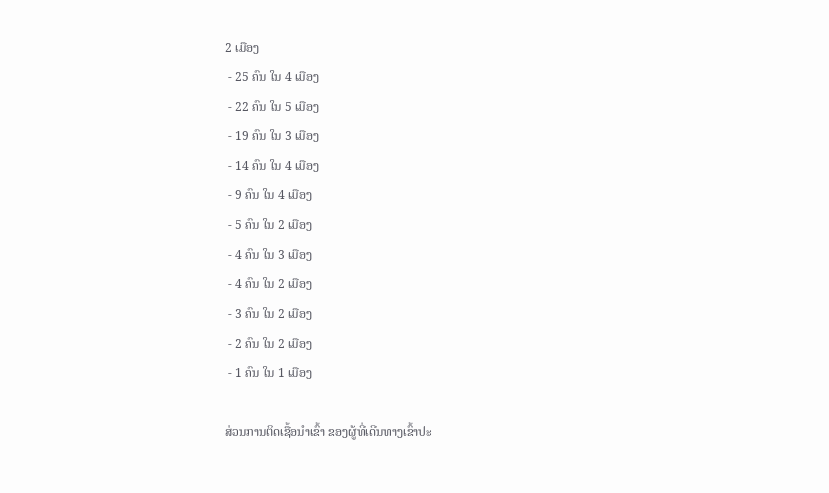2 ເມືອງ
 - 25 ຄົນ ໃນ 4 ເມືອງ
 - 22 ຄົນ ໃນ 5 ເມືອງ
 - 19 ຄົນ ໃນ 3 ເມືອງ
 - 14 ຄົນ ໃນ 4 ເມືອງ
 - 9 ຄົນ ໃນ 4 ເມືອງ
 - 5 ຄົນ ໃນ 2 ເມືອງ
 - 4 ຄົນ ໃນ 3 ເມືອງ
 - 4 ຄົນ ໃນ 2 ເມືອງ
 - 3 ຄົນ ໃນ 2 ເມືອງ
 - 2 ຄົນ ໃນ 2 ເມືອງ
 - 1 ຄົນ ໃນ 1 ເມືອງ

ສ່ວນການຕິດເຊື້ອນໍາເຂົ້າ ຂອງຜູ້ທີ່ເດີນທາງເຂົ້າປະ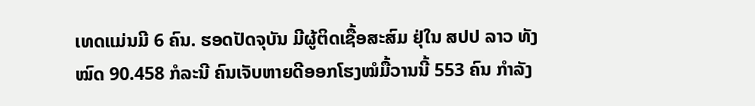ເທດແມ່ນມີ 6 ຄົນ. ຮອດປັດຈຸບັນ ມີຜູ້ຕິດເຊື້ອສະສົມ ຢຸ່ໃນ ສປປ ລາວ ທັງໝົດ 90.458 ກໍລະນີ ຄົນເຈັບຫາຍດີອອກໂຮງໝໍມື້ວານນີ້ 553 ຄົນ ກໍາລັງ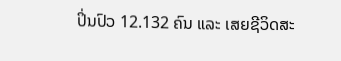ປິ່ນປົວ 12.132 ຄົນ ແລະ ເສຍຊີວິດສະ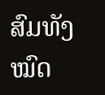ສົມທັງໝົດ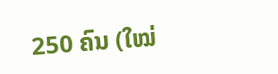250 ຄົນ (ໃໝ່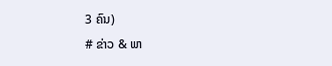3 ຄົນ)
# ຂ່າວ & ພາ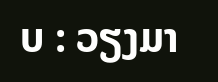ບ : ວຽງມາ